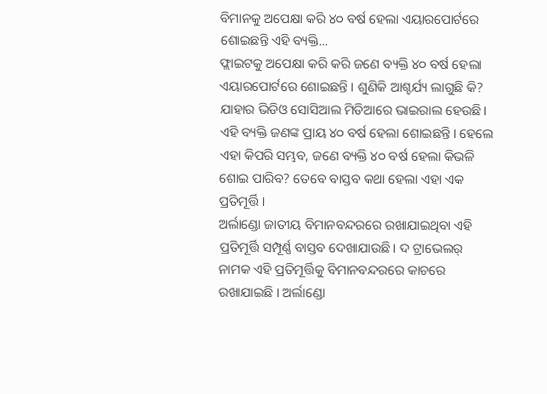ବିମାନକୁ ଅପେକ୍ଷା କରି ୪୦ ବର୍ଷ ହେଲା ଏୟାରପୋର୍ଟରେ ଶୋଇଛନ୍ତି ଏହି ବ୍ୟକ୍ତି...
ଫ୍ଲାଇଟକୁ ଅପେକ୍ଷା କରି କରି ଜଣେ ବ୍ୟକ୍ତି ୪୦ ବର୍ଷ ହେଲା ଏୟାରପୋର୍ଟରେ ଶୋଇଛନ୍ତି । ଶୁଣିକି ଆଶ୍ଚର୍ଯ୍ୟ ଲାଗୁଛି କି? ଯାହାର ଭିଡିଓ ସୋସିଆଲ ମିଡିଆରେ ଭାଇରାଲ ହେଉଛି। ଏହି ବ୍ୟକ୍ତି ଜଣଙ୍କ ପ୍ରାୟ ୪୦ ବର୍ଷ ହେଲା ଶୋଇଛନ୍ତି। ହେଲେ ଏହା କିପରି ସମ୍ଭବ, ଜଣେ ବ୍ୟକ୍ତି ୪୦ ବର୍ଷ ହେଲା କିଭଳି ଶୋଇ ପାରିବ? ତେବେ ବାସ୍ତବ କଥା ହେଲା ଏହା ଏକ ପ୍ରତିମୂର୍ତ୍ତି ।
ଅର୍ଲାଣ୍ଡୋ ଜାତୀୟ ବିମାନବନ୍ଦରରେ ରଖାଯାଇଥିବା ଏହି ପ୍ରତିମୂର୍ତ୍ତି ସମ୍ପୂର୍ଣ୍ଣ ବାସ୍ତବ ଦେଖାଯାଉଛି। ଦ ଟ୍ରାଭେଲର୍ ନାମକ ଏହି ପ୍ରତିମୂର୍ତ୍ତିକୁ ବିମାନବନ୍ଦରରେ କାଚରେ ରଖାଯାଇଛି । ଅର୍ଲାଣ୍ଡୋ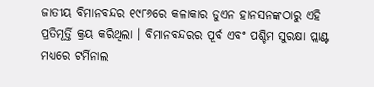ଜାତୀୟ ବିମାନବନ୍ଦର ୧୯୮୬ରେ କଳାକାର ଡୁଏନ ହାନସନଙ୍କଠାରୁ ଏହି ପ୍ରତିମୂର୍ତ୍ତି କ୍ରୟ କରିଥିଲା । ବିମାନବନ୍ଦରର ପୂର୍ବ ଏବଂ ପଶ୍ଚିମ ସୁରକ୍ଷା ପ୍ଲାଣ୍ଟ ମଧ୍ୟରେ ଟର୍ମିନାଲ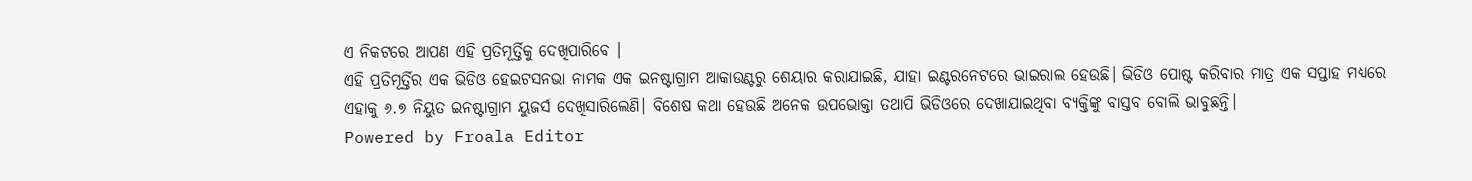ଏ ନିକଟରେ ଆପଣ ଏହି ପ୍ରତିମୂର୍ତ୍ତିକୁ ଦେଖିପାରିବେ ।
ଏହି ପ୍ରତିମୂର୍ତ୍ତିର ଏକ ଭିଡିଓ ହେଇଟସନଭା ନାମକ ଏକ ଇନଷ୍ଟାଗ୍ରାମ ଆକାଉଣ୍ଟରୁ ଶେୟାର କରାଯାଇଛି, ଯାହା ଇଣ୍ଟରନେଟରେ ଭାଇରାଲ ହେଉଛି। ଭିଡିଓ ପୋଷ୍ଟ କରିବାର ମାତ୍ର ଏକ ସପ୍ତାହ ମଧ୍ୟରେ ଏହାକୁ ୬.୭ ନିୟୁତ ଇନଷ୍ଟାଗ୍ରାମ ୟୁଜର୍ସ ଦେଖିସାରିଲେଣି। ବିଶେଷ କଥା ହେଉଛି ଅନେକ ଉପଭୋକ୍ତା ତଥାପି ଭିଡିଓରେ ଦେଖାଯାଇଥିବା ବ୍ୟକ୍ତିଙ୍କୁ ବାସ୍ତବ ବୋଲି ଭାବୁଛନ୍ତି।
Powered by Froala Editor